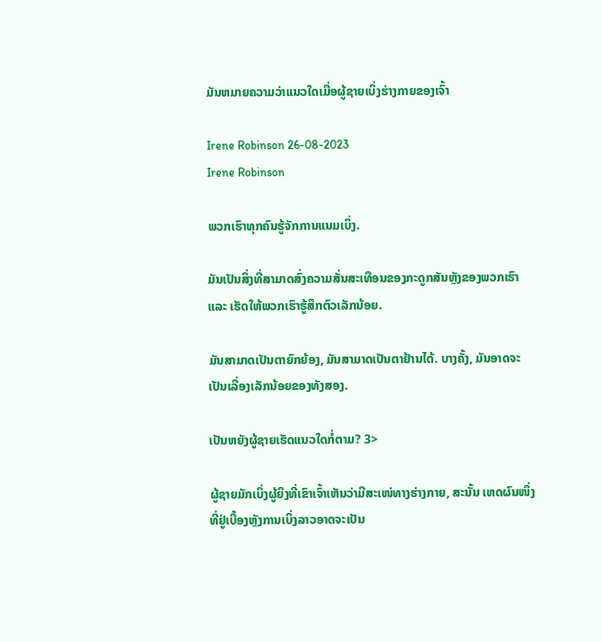ມັນຫມາຍຄວາມວ່າແນວໃດເມື່ອຜູ້ຊາຍເບິ່ງຮ່າງກາຍຂອງເຈົ້າ

Irene Robinson 26-08-2023
Irene Robinson

ພວກເຮົາທຸກຄົນຮູ້ຈັກການແນມເບິ່ງ.

ມັນເປັນສິ່ງທີ່ສາມາດສົ່ງຄວາມສັ່ນສະເທືອນຂອງກະດູກສັນຫຼັງຂອງພວກເຮົາ ແລະ ເຮັດໃຫ້ພວກເຮົາຮູ້ສຶກຕົວເລັກນ້ອຍ.

ມັນສາມາດເປັນຕາຍົກຍ້ອງ, ມັນສາມາດເປັນຕາຢ້ານໄດ້. ບາງຄັ້ງ, ມັນອາດຈະເປັນເລື່ອງເລັກນ້ອຍຂອງທັງສອງ.

ເປັນຫຍັງຜູ້ຊາຍເຮັດແນວໃດກໍ່ຕາມ? 3>

ຜູ້ຊາຍມັກເບິ່ງຜູ້ຍິງທີ່ເຂົາເຈົ້າເຫັນວ່າມີສະເໜ່ທາງຮ່າງກາຍ, ສະນັ້ນ ເຫດຜົນໜຶ່ງທີ່ຢູ່ເບື້ອງຫຼັງການເບິ່ງລາວອາດຈະເປັນ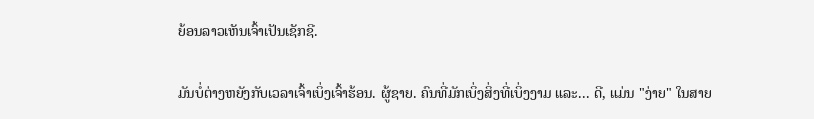ຍ້ອນລາວເຫັນເຈົ້າເປັນເຊັກຊີ.

ມັນບໍ່ຕ່າງຫຍັງກັບເວລາເຈົ້າເບິ່ງເຈົ້າຮ້ອນ. ຜູ້ຊາຍ. ຄົນທີ່ມັກເບິ່ງສິ່ງທີ່ເບິ່ງງາມ ແລະ... ດີ, ແມ່ນ "ງ່າຍ" ໃນສາຍ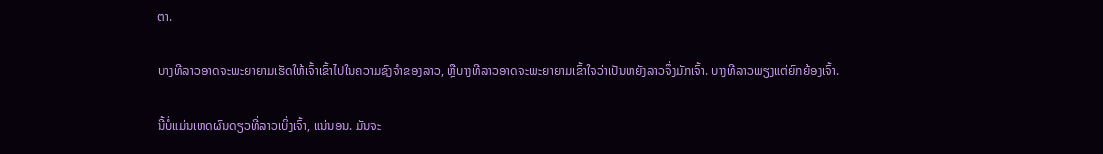ຕາ.

ບາງທີລາວອາດຈະພະຍາຍາມເຮັດໃຫ້ເຈົ້າເຂົ້າໄປໃນຄວາມຊົງຈໍາຂອງລາວ, ຫຼືບາງທີລາວອາດຈະພະຍາຍາມເຂົ້າໃຈວ່າເປັນຫຍັງລາວຈຶ່ງມັກເຈົ້າ. ບາງທີລາວພຽງແຕ່ຍົກຍ້ອງເຈົ້າ.

ນີ້ບໍ່ແມ່ນເຫດຜົນດຽວທີ່ລາວເບິ່ງເຈົ້າ, ແນ່ນອນ. ມັນຈະ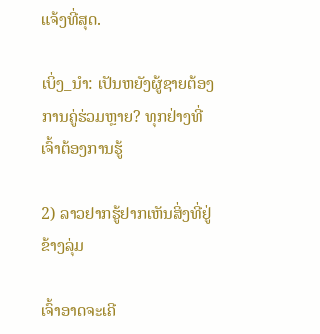ແຈ້ງທີ່ສຸດ.

ເບິ່ງ_ນຳ: ເປັນຫຍັງຜູ້ຊາຍຕ້ອງການຄູ່ຮ່ວມຫຼາຍ? ທຸກຢ່າງທີ່ເຈົ້າຕ້ອງການຮູ້

2) ລາວຢາກຮູ້ຢາກເຫັນສິ່ງທີ່ຢູ່ຂ້າງລຸ່ມ

ເຈົ້າອາດຈະເຄີ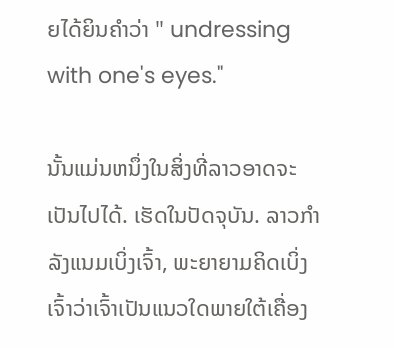ຍໄດ້ຍິນຄໍາວ່າ " undressing with one's eyes."

ນັ້ນແມ່ນຫນຶ່ງໃນສິ່ງທີ່ລາວອາດຈະເປັນໄປໄດ້. ເຮັດໃນປັດຈຸບັນ. ລາວກຳລັງແນມເບິ່ງເຈົ້າ, ພະຍາຍາມຄິດເບິ່ງເຈົ້າວ່າເຈົ້າເປັນແນວໃດພາຍໃຕ້ເຄື່ອງ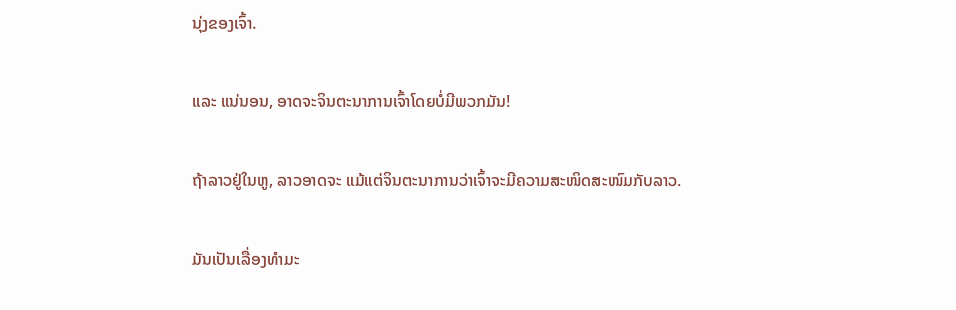ນຸ່ງຂອງເຈົ້າ.

ແລະ ແນ່ນອນ, ອາດຈະຈິນຕະນາການເຈົ້າໂດຍບໍ່ມີພວກມັນ!

ຖ້າລາວຢູ່ໃນຫູ, ລາວອາດຈະ ແມ້ແຕ່ຈິນຕະນາການວ່າເຈົ້າຈະມີຄວາມສະໜິດສະໜົມກັບລາວ.

ມັນເປັນເລື່ອງທຳມະ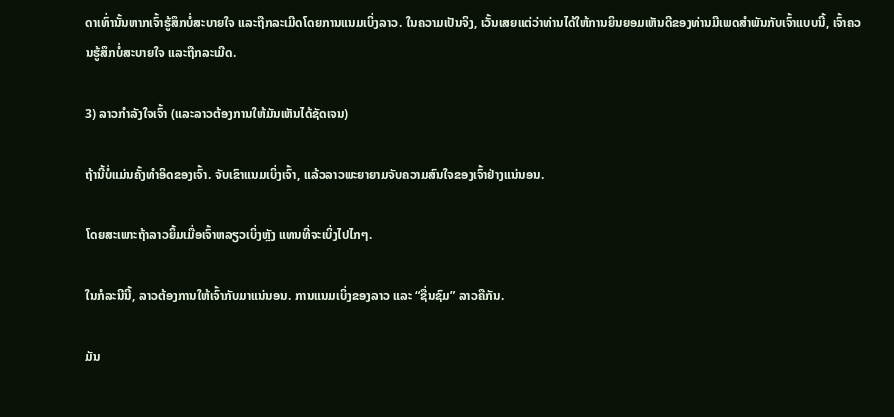ດາເທົ່ານັ້ນຫາກເຈົ້າຮູ້ສຶກບໍ່ສະບາຍໃຈ ແລະຖືກລະເມີດໂດຍການແນມເບິ່ງລາວ. ໃນຄວາມເປັນຈິງ, ເວັ້ນເສຍແຕ່ວ່າທ່ານໄດ້ໃຫ້ການຍິນຍອມເຫັນດີຂອງທ່ານມີເພດສໍາພັນກັບເຈົ້າແບບນີ້, ເຈົ້າຄວນຮູ້ສຶກບໍ່ສະບາຍໃຈ ແລະຖືກລະເມີດ.

3) ລາວກຳລັງໃຈເຈົ້າ (ແລະລາວຕ້ອງການໃຫ້ມັນເຫັນໄດ້ຊັດເຈນ)

ຖ້ານີ້ບໍ່ແມ່ນຄັ້ງທຳອິດຂອງເຈົ້າ. ຈັບເຂົາແນມເບິ່ງເຈົ້າ, ແລ້ວລາວພະຍາຍາມຈັບຄວາມສົນໃຈຂອງເຈົ້າຢ່າງແນ່ນອນ.

ໂດຍສະເພາະຖ້າລາວຍິ້ມເມື່ອເຈົ້າຫລຽວເບິ່ງຫຼັງ ແທນທີ່ຈະເບິ່ງໄປໄກໆ.

ໃນກໍລະນີນີ້, ລາວຕ້ອງການໃຫ້ເຈົ້າກັບມາແນ່ນອນ. ການແນມເບິ່ງຂອງລາວ ແລະ “ຊື່ນຊົມ” ລາວຄືກັນ.

ມັນ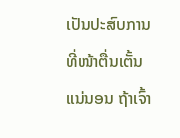ເປັນປະສົບການທີ່ໜ້າຕື່ນເຕັ້ນແນ່ນອນ ຖ້າເຈົ້າ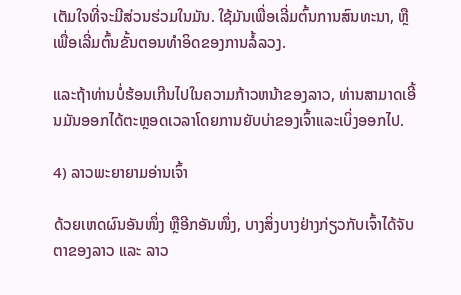ເຕັມໃຈທີ່ຈະມີສ່ວນຮ່ວມໃນມັນ. ໃຊ້ມັນເພື່ອເລີ່ມຕົ້ນການສົນທະນາ, ຫຼືເພື່ອເລີ່ມຕົ້ນຂັ້ນຕອນທໍາອິດຂອງການລໍ້ລວງ.

ແລະຖ້າທ່ານບໍ່ຮ້ອນເກີນໄປໃນຄວາມກ້າວຫນ້າຂອງລາວ, ທ່ານສາມາດເອີ້ນມັນອອກໄດ້ຕະຫຼອດເວລາໂດຍການຍັບບ່າຂອງເຈົ້າແລະເບິ່ງອອກໄປ.

4) ລາວພະຍາຍາມອ່ານເຈົ້າ

ດ້ວຍເຫດຜົນອັນໜຶ່ງ ຫຼືອີກອັນໜຶ່ງ, ບາງສິ່ງບາງຢ່າງກ່ຽວກັບເຈົ້າໄດ້ຈັບຕາຂອງລາວ ແລະ ລາວ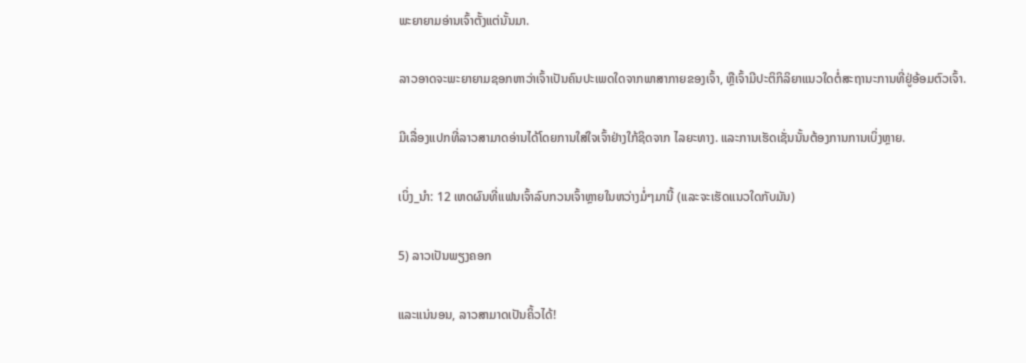ພະຍາຍາມອ່ານເຈົ້າຕັ້ງແຕ່ນັ້ນມາ.

ລາວອາດຈະພະຍາຍາມຊອກຫາວ່າເຈົ້າເປັນຄົນປະເພດໃດຈາກພາສາກາຍຂອງເຈົ້າ, ຫຼືເຈົ້າມີປະຕິກິລິຍາແນວໃດຕໍ່ສະຖານະການທີ່ຢູ່ອ້ອມຕົວເຈົ້າ.

ມີເລື່ອງແປກທີ່ລາວສາມາດອ່ານໄດ້ໂດຍການໃສ່ໃຈເຈົ້າຢ່າງໃກ້ຊິດຈາກ ໄລຍະທາງ. ແລະການເຮັດເຊັ່ນນັ້ນຕ້ອງການການເບິ່ງຫຼາຍ.

ເບິ່ງ_ນຳ: 12 ເຫດຜົນທີ່ແຟນເຈົ້າລົບກວນເຈົ້າຫຼາຍໃນຫວ່າງມໍ່ໆມານີ້ (ແລະຈະເຮັດແນວໃດກັບມັນ)

5) ລາວເປັນພຽງຄອກ

ແລະແນ່ນອນ, ລາວສາມາດເປັນຄິ້ວໄດ້!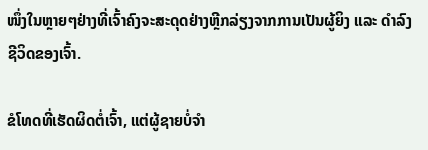ໜຶ່ງໃນຫຼາຍໆຢ່າງທີ່ເຈົ້າຄົງຈະສະດຸດຢ່າງຫຼີກລ່ຽງຈາກການເປັນຜູ້ຍິງ ແລະ ດຳລົງຊີວິດຂອງເຈົ້າ.

ຂໍໂທດທີ່ເຮັດຜິດຕໍ່ເຈົ້າ, ແຕ່ຜູ້ຊາຍບໍ່ຈຳ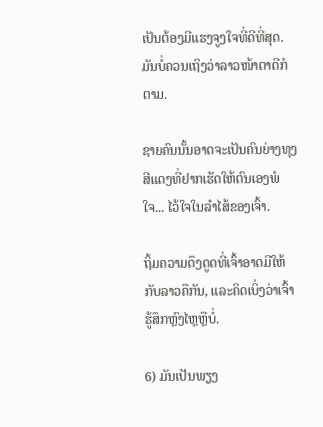ເປັນຕ້ອງມີແຮງຈູງໃຈທີ່ດີທີ່ສຸດ. ມັນບໍ່ຄວນເຖິງວ່າລາວໜ້າຕາດີກໍຕາມ.

ຊາຍຄົນນັ້ນອາດຈະເປັນຄົນຍ່າງທຸງສີແດງທີ່ຢາກເຮັດໃຫ້ຕົນເອງພໍໃຈ... ໄວ້ໃຈໃນລຳໄສ້ຂອງເຈົ້າ.

ຖິ້ມຄວາມດຶງດູດທີ່ເຈົ້າອາດມີໃຫ້ກັບລາວຄືກັນ, ແລະຄິດເບິ່ງວ່າເຈົ້າຮູ້ສຶກຫຼົງໄຫຼຫຼືບໍ່.

6) ມັນເປັນພຽງ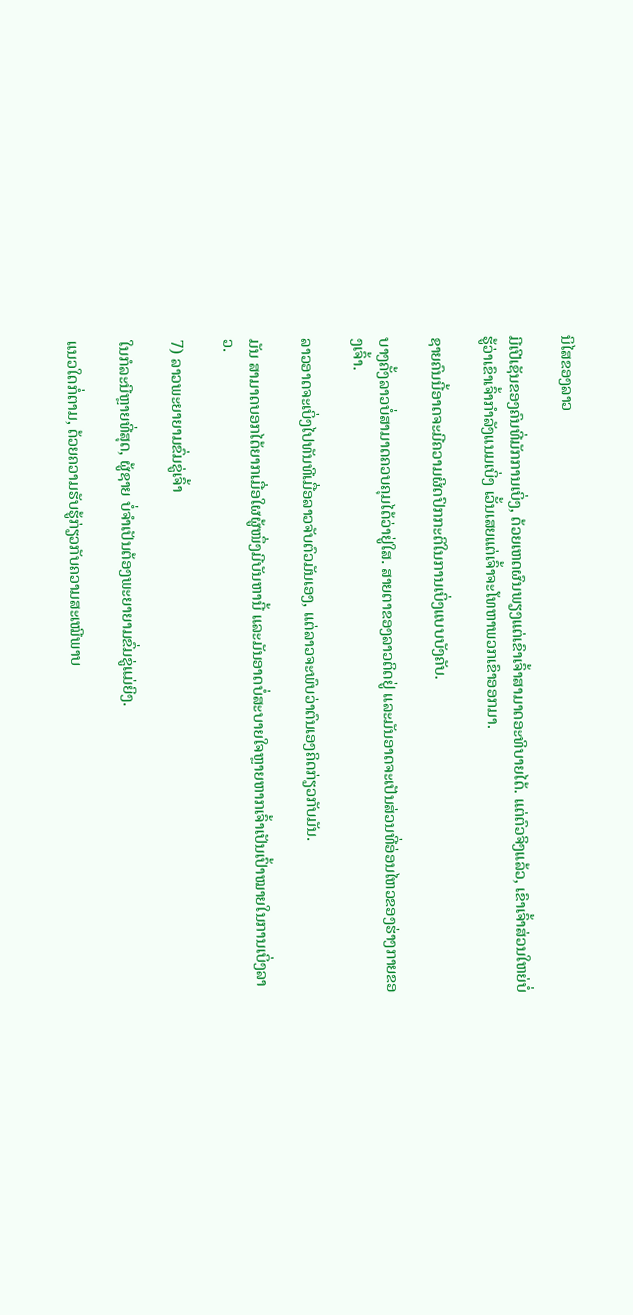ນິໄສຂອງລາວ

ມີເປີເຊັນຂອງຄົນທີ່ມັກການເບິ່ງ, ດ້ວຍເຫດຜົນພຽງແຕ່ເຂົາເຈົ້າສາມາດອະທິບາຍໄດ້. ແຕ່ຕົວຈິງແລ້ວ, ເຂົາເຈົ້າສ່ວນໃຫຍ່ບໍ່ຮູ້ວ່າເຂົາເຈົ້າກຳລັງແນມເບິ່ງ ເວັ້ນເສຍແຕ່ເຈົ້າຈະໂທຫາພວກເຂົາອອກມາ.

ຊາຍຄົນນີ້ອາດຈະມີຄວາມຜິດປົກກະຕິໃນການເບິ່ງແບບບັງຄັບ.

ບາງຄັ້ງລາວບໍ່ສາມາດຄວບຄຸມໄດ້ວ່າຢູ່ໃສ. ສາຍຕາຂອງລາວຕິດຢູ່ ແລະມັນອາດຈະເປັນສ່ວນທີ່ອ່ອນໄຫວຂອງຮ່າງກາຍຂອງເຈົ້າ.

ລາວອາດຈະເບິ່ງໄປທັນທີເມື່ອລາວຈັບຕົວມັນເອງ, ແຕ່ລາວຈະພົບວ່າຕົນເອງຄິດກ່ຽວກັບມັນ.

ມັນ ສາມາດບອກໄດ້ຍາກເມື່ອໃຜຜູ້ໜຶ່ງມີບັນຫານີ້ ແລະມັນອາດບໍ່ສະບາຍໃຈຫຼາຍຫາກເຈົ້າເປັນເປົ້າໝາຍໃນການເບິ່ງລາວ.

7) ລາວພະຍາຍາມຂົ່ມຂູ່ເຈົ້າ

ໃນກໍລະນີຫຼາຍທີ່ສຸດ, ຜູ້ຊາຍ ບໍ່ຈໍາເປັນຕ້ອງພະຍາຍາມຂົ່ມຂູ່ແມ່ຍິງ.

ແນວໃດກໍ່ຕາມ, ດ້ວຍຄວາມຮັບຮູ້ກ່ຽວກັບຄວາມສະເໝີພາບ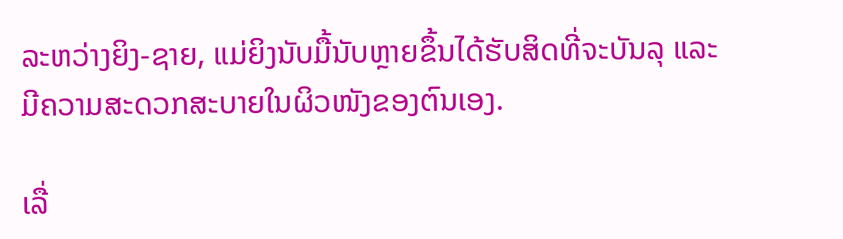ລະຫວ່າງຍິງ-ຊາຍ, ແມ່ຍິງນັບມື້ນັບຫຼາຍຂຶ້ນໄດ້ຮັບສິດທີ່ຈະບັນລຸ ແລະມີຄວາມສະດວກສະບາຍໃນຜິວໜັງຂອງຕົນເອງ.

ເລື່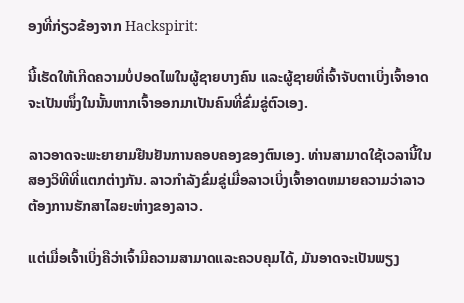ອງທີ່ກ່ຽວຂ້ອງຈາກ Hackspirit:

ນີ້ເຮັດໃຫ້ເກີດຄວາມບໍ່ປອດໄພໃນຜູ້ຊາຍບາງຄົນ ແລະຜູ້ຊາຍທີ່ເຈົ້າຈັບຕາເບິ່ງເຈົ້າອາດຈະເປັນໜຶ່ງໃນນັ້ນຫາກເຈົ້າອອກມາເປັນຄົນທີ່ຂົ່ມຂູ່ຕົວເອງ.

ລາວອາດຈະພະຍາຍາມຢືນຢັນການຄອບຄອງຂອງຕົນເອງ. ທ່ານສາມາດໃຊ້ເວລານີ້ໃນສອງວິທີທີ່ແຕກຕ່າງກັນ. ລາວກໍາລັງຂົ່ມຂູ່ເມື່ອລາວເບິ່ງເຈົ້າອາດຫມາຍຄວາມວ່າລາວຕ້ອງການຮັກສາໄລຍະຫ່າງຂອງລາວ.

ແຕ່ເມື່ອເຈົ້າເບິ່ງຄືວ່າເຈົ້າມີຄວາມສາມາດແລະຄວບຄຸມໄດ້, ມັນອາດຈະເປັນພຽງ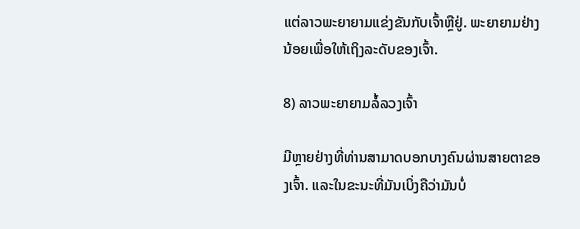ແຕ່ລາວພະຍາຍາມແຂ່ງຂັນກັບເຈົ້າຫຼືຢູ່. ພະຍາຍາມຢ່າງນ້ອຍເພື່ອໃຫ້ເຖິງລະດັບຂອງເຈົ້າ.

8) ລາວພະຍາຍາມລໍ້ລວງເຈົ້າ

ມີຫຼາຍຢ່າງທີ່ທ່ານສາມາດບອກບາງຄົນຜ່ານສາຍຕາຂອງເຈົ້າ. ແລະໃນຂະນະທີ່ມັນເບິ່ງຄືວ່າມັນບໍ່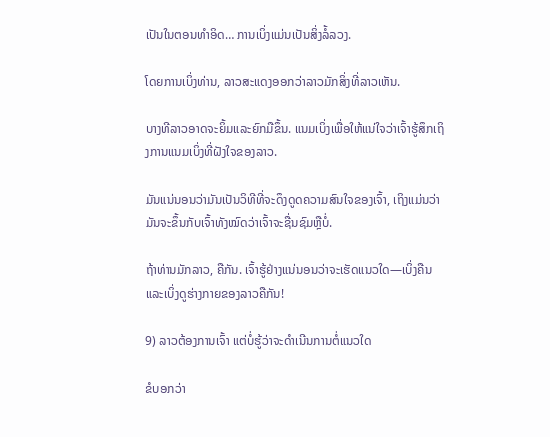ເປັນໃນຕອນທໍາອິດ… ການເບິ່ງແມ່ນເປັນສິ່ງລໍ້ລວງ.

ໂດຍການເບິ່ງທ່ານ, ລາວສະແດງອອກວ່າລາວມັກສິ່ງທີ່ລາວເຫັນ.

ບາງທີລາວອາດຈະຍິ້ມແລະຍົກມືຂຶ້ນ. ແນມເບິ່ງເພື່ອໃຫ້ແນ່ໃຈວ່າເຈົ້າຮູ້ສຶກເຖິງການແນມເບິ່ງທີ່ຝັງໃຈຂອງລາວ.

ມັນແນ່ນອນວ່າມັນເປັນວິທີທີ່ຈະດຶງດູດຄວາມສົນໃຈຂອງເຈົ້າ, ເຖິງແມ່ນວ່າມັນຈະຂຶ້ນກັບເຈົ້າທັງໝົດວ່າເຈົ້າຈະຊື່ນຊົມຫຼືບໍ່.

ຖ້າທ່ານມັກລາວ, ຄືກັນ. ເຈົ້າຮູ້ຢ່າງແນ່ນອນວ່າຈະເຮັດແນວໃດ—ເບິ່ງຄືນ ແລະເບິ່ງດູຮ່າງກາຍຂອງລາວຄືກັນ!

9) ລາວຕ້ອງການເຈົ້າ ແຕ່ບໍ່ຮູ້ວ່າຈະດຳເນີນການຕໍ່ແນວໃດ

ຂໍບອກວ່າ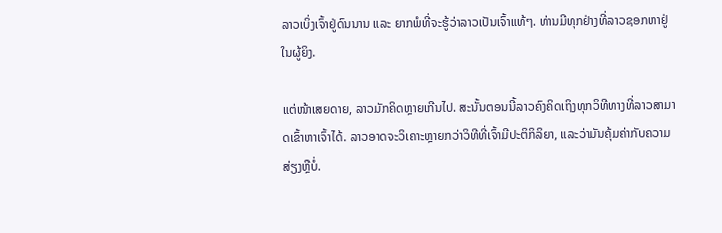ລາວເບິ່ງເຈົ້າຢູ່ດົນນານ ແລະ ຍາກພໍທີ່ຈະຮູ້ວ່າລາວເປັນເຈົ້າແທ້ໆ. ທ່ານມີທຸກຢ່າງທີ່ລາວຊອກຫາຢູ່ໃນຜູ້ຍິງ.

ແຕ່ໜ້າເສຍດາຍ, ລາວມັກຄິດຫຼາຍເກີນໄປ. ສະນັ້ນຕອນນີ້ລາວຄົງຄິດເຖິງທຸກວິທີທາງທີ່ລາວສາມາດເຂົ້າຫາເຈົ້າໄດ້. ລາວອາດຈະວິເຄາະຫຼາຍກວ່າວິທີທີ່ເຈົ້າມີປະຕິກິລິຍາ, ແລະວ່າມັນຄຸ້ມຄ່າກັບຄວາມສ່ຽງຫຼືບໍ່.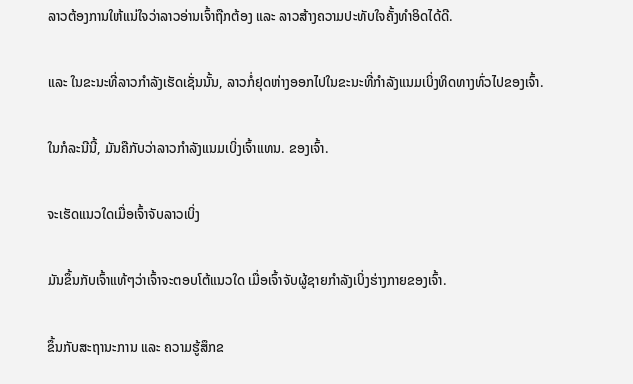ລາວຕ້ອງການໃຫ້ແນ່ໃຈວ່າລາວອ່ານເຈົ້າຖືກຕ້ອງ ແລະ ລາວສ້າງຄວາມປະທັບໃຈຄັ້ງທຳອິດໄດ້ດີ.

ແລະ ໃນຂະນະທີ່ລາວກຳລັງເຮັດເຊັ່ນນັ້ນ, ລາວກໍ່ຢຸດຫ່າງອອກໄປໃນຂະນະທີ່ກຳລັງແນມເບິ່ງທິດທາງທົ່ວໄປຂອງເຈົ້າ.

ໃນກໍລະນີນີ້, ມັນຄືກັບວ່າລາວກຳລັງແນມເບິ່ງເຈົ້າແທນ. ຂອງເຈົ້າ.

ຈະເຮັດແນວໃດເມື່ອເຈົ້າຈັບລາວເບິ່ງ

ມັນຂຶ້ນກັບເຈົ້າແທ້ໆວ່າເຈົ້າຈະຕອບໂຕ້ແນວໃດ ເມື່ອເຈົ້າຈັບຜູ້ຊາຍກຳລັງເບິ່ງຮ່າງກາຍຂອງເຈົ້າ.

ຂຶ້ນກັບສະຖານະການ ແລະ ຄວາມຮູ້ສຶກຂ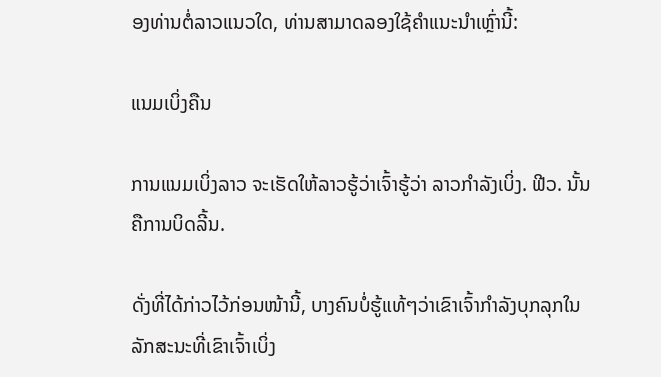ອງທ່ານຕໍ່ລາວແນວໃດ, ທ່ານສາມາດລອງໃຊ້ຄຳແນະນຳເຫຼົ່ານີ້:

ແນມເບິ່ງຄືນ

ການແນມເບິ່ງລາວ ຈະເຮັດໃຫ້ລາວຮູ້ວ່າເຈົ້າຮູ້ວ່າ ລາວກໍາລັງເບິ່ງ. ຟີວ. ນັ້ນຄືການບິດລີ້ນ.

ດັ່ງທີ່ໄດ້ກ່າວໄວ້ກ່ອນໜ້ານີ້, ບາງຄົນບໍ່ຮູ້ແທ້ໆວ່າເຂົາເຈົ້າກໍາລັງບຸກລຸກໃນລັກສະນະທີ່ເຂົາເຈົ້າເບິ່ງ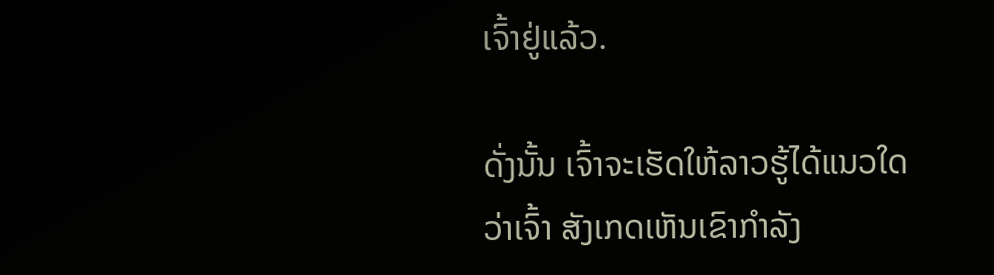ເຈົ້າຢູ່ແລ້ວ.

ດັ່ງນັ້ນ ເຈົ້າຈະເຮັດໃຫ້ລາວຮູ້ໄດ້ແນວໃດວ່າເຈົ້າ ສັງເກດເຫັນເຂົາກຳລັງ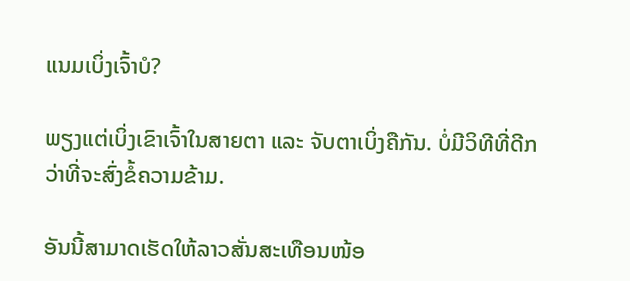ແນມເບິ່ງເຈົ້າບໍ?

ພຽງແຕ່ເບິ່ງເຂົາເຈົ້າໃນສາຍຕາ ແລະ ຈັບຕາເບິ່ງຄືກັນ. ບໍ່ມີວິທີທີ່ດີກວ່າທີ່ຈະສົ່ງຂໍ້ຄວາມຂ້າມ.

ອັນນີ້ສາມາດເຮັດໃຫ້ລາວສັ່ນສະເທືອນໜ້ອ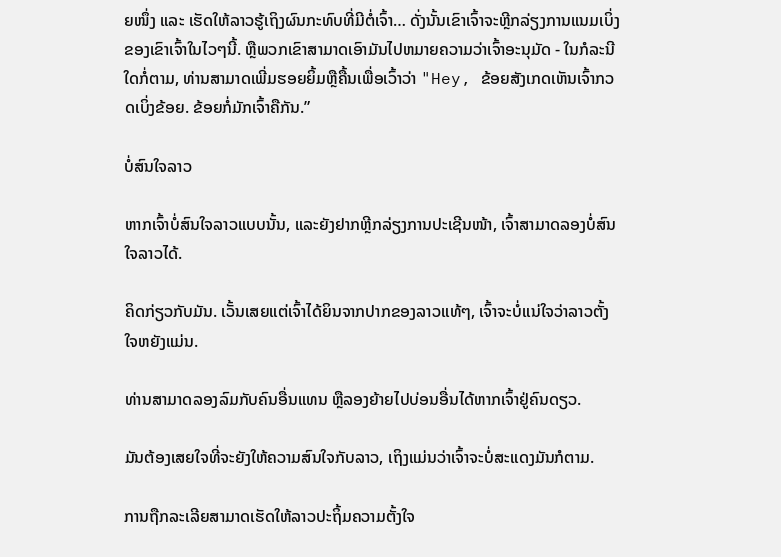ຍໜຶ່ງ ແລະ ເຮັດໃຫ້ລາວຮູ້ເຖິງຜົນກະທົບທີ່ມີຕໍ່ເຈົ້າ… ດັ່ງນັ້ນເຂົາເຈົ້າຈະຫຼີກລ່ຽງການແນມເບິ່ງຂອງເຂົາເຈົ້າໃນໄວໆນີ້. ຫຼືພວກເຂົາສາມາດເອົາມັນໄປຫມາຍຄວາມວ່າເຈົ້າອະນຸມັດ - ໃນກໍລະນີໃດກໍ່ຕາມ, ທ່ານສາມາດເພີ່ມຮອຍຍິ້ມຫຼືຄື້ນເພື່ອເວົ້າວ່າ "Hey, ຂ້ອຍສັງເກດເຫັນເຈົ້າກວດເບິ່ງຂ້ອຍ. ຂ້ອຍກໍ່ມັກເຈົ້າຄືກັນ.”

ບໍ່ສົນໃຈລາວ

ຫາກເຈົ້າບໍ່ສົນໃຈລາວແບບນັ້ນ, ແລະຍັງຢາກຫຼີກລ່ຽງການປະເຊີນໜ້າ, ເຈົ້າສາມາດລອງບໍ່ສົນໃຈລາວໄດ້.

ຄິດກ່ຽວກັບມັນ. ເວັ້ນເສຍແຕ່ເຈົ້າໄດ້ຍິນຈາກປາກຂອງລາວແທ້ໆ, ເຈົ້າຈະບໍ່ແນ່ໃຈວ່າລາວຕັ້ງໃຈຫຍັງແມ່ນ.

ທ່ານສາມາດລອງລົມກັບຄົນອື່ນແທນ ຫຼືລອງຍ້າຍໄປບ່ອນອື່ນໄດ້ຫາກເຈົ້າຢູ່ຄົນດຽວ.

ມັນຕ້ອງເສຍໃຈທີ່ຈະຍັງໃຫ້ຄວາມສົນໃຈກັບລາວ, ເຖິງແມ່ນວ່າເຈົ້າຈະບໍ່ສະແດງມັນກໍຕາມ.

ການຖືກລະເລີຍສາມາດເຮັດໃຫ້ລາວປະຖິ້ມຄວາມຕັ້ງໃຈ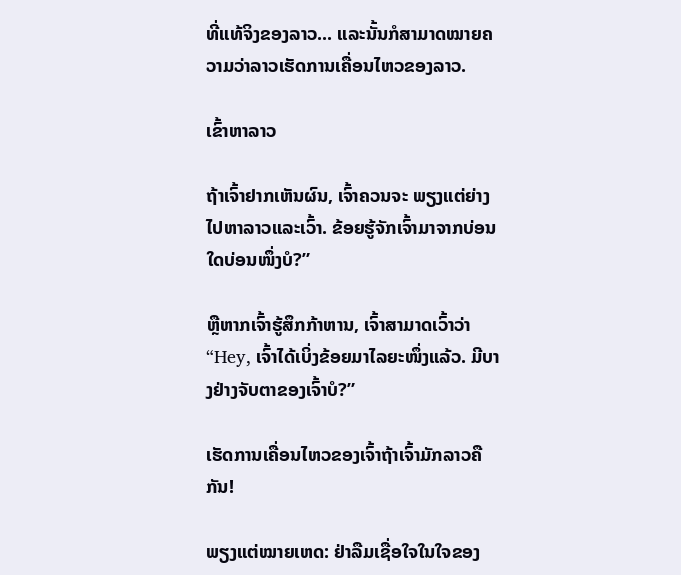ທີ່ແທ້ຈິງຂອງລາວ... ແລະນັ້ນກໍສາມາດໝາຍຄວາມວ່າລາວເຮັດການເຄື່ອນໄຫວຂອງລາວ.

ເຂົ້າຫາລາວ

ຖ້າເຈົ້າຢາກເຫັນຜົນ, ເຈົ້າຄວນຈະ ພຽງແຕ່ຍ່າງໄປຫາລາວແລະເວົ້າ. ຂ້ອຍຮູ້ຈັກເຈົ້າມາຈາກບ່ອນໃດບ່ອນໜຶ່ງບໍ?”

ຫຼືຫາກເຈົ້າຮູ້ສຶກກ້າຫານ, ເຈົ້າສາມາດເວົ້າວ່າ “Hey, ເຈົ້າໄດ້ເບິ່ງຂ້ອຍມາໄລຍະໜຶ່ງແລ້ວ. ມີບາງຢ່າງຈັບຕາຂອງເຈົ້າບໍ?”

ເຮັດການເຄື່ອນໄຫວຂອງເຈົ້າຖ້າເຈົ້າມັກລາວຄືກັນ!

ພຽງແຕ່ໝາຍເຫດ: ຢ່າລືມເຊື່ອໃຈໃນໃຈຂອງ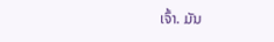ເຈົ້າ. ມັນ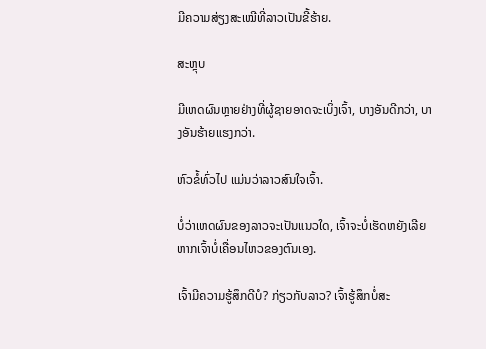ມີຄວາມສ່ຽງສະເໝີທີ່ລາວເປັນຂີ້ຮ້າຍ.

ສະຫຼຸບ

ມີເຫດຜົນຫຼາຍຢ່າງທີ່ຜູ້ຊາຍອາດຈະເບິ່ງເຈົ້າ, ບາງອັນດີກວ່າ, ບາງອັນຮ້າຍແຮງກວ່າ.

ຫົວຂໍ້ທົ່ວໄປ ແມ່ນວ່າລາວສົນໃຈເຈົ້າ.

ບໍ່ວ່າເຫດຜົນຂອງລາວຈະເປັນແນວໃດ, ເຈົ້າຈະບໍ່ເຮັດຫຍັງເລີຍຫາກເຈົ້າບໍ່ເຄື່ອນໄຫວຂອງຕົນເອງ.

ເຈົ້າມີຄວາມຮູ້ສຶກດີບໍ? ກ່ຽວກັບລາວ? ເຈົ້າຮູ້ສຶກບໍ່ສະ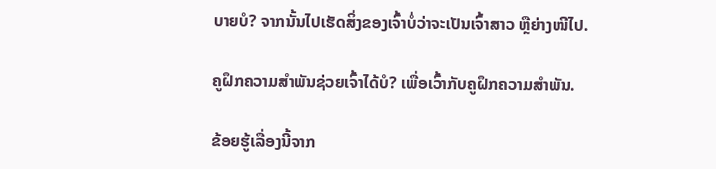ບາຍບໍ? ຈາກນັ້ນໄປເຮັດສິ່ງຂອງເຈົ້າບໍ່ວ່າຈະເປັນເຈົ້າສາວ ຫຼືຍ່າງໜີໄປ.

ຄູຝຶກຄວາມສຳພັນຊ່ວຍເຈົ້າໄດ້ບໍ? ເພື່ອເວົ້າກັບຄູຝຶກຄວາມສຳພັນ.

ຂ້ອຍຮູ້ເລື່ອງນີ້ຈາກ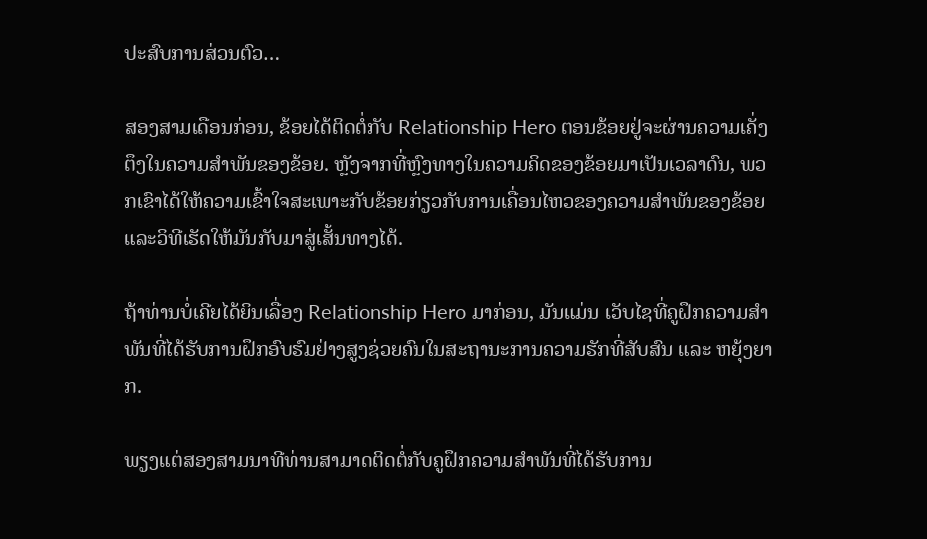ປະສົບການສ່ວນຕົວ…

ສອງສາມເດືອນກ່ອນ, ຂ້ອຍໄດ້ຕິດຕໍ່ກັບ Relationship Hero ຕອນຂ້ອຍຢູ່ຈະຜ່ານຄວາມເຄັ່ງຕຶງໃນຄວາມສຳພັນຂອງຂ້ອຍ. ຫຼັງຈາກທີ່ຫຼົງທາງໃນຄວາມຄິດຂອງຂ້ອຍມາເປັນເວລາດົນ, ພວກເຂົາໄດ້ໃຫ້ຄວາມເຂົ້າໃຈສະເພາະກັບຂ້ອຍກ່ຽວກັບການເຄື່ອນໄຫວຂອງຄວາມສຳພັນຂອງຂ້ອຍ ແລະວິທີເຮັດໃຫ້ມັນກັບມາສູ່ເສັ້ນທາງໄດ້.

ຖ້າທ່ານບໍ່ເຄີຍໄດ້ຍິນເລື່ອງ Relationship Hero ມາກ່ອນ, ມັນແມ່ນ ເວັບໄຊທີ່ຄູຝຶກຄວາມສຳພັນທີ່ໄດ້ຮັບການຝຶກອົບຮົມຢ່າງສູງຊ່ວຍຄົນໃນສະຖານະການຄວາມຮັກທີ່ສັບສົນ ແລະ ຫຍຸ້ງຍາກ.

ພຽງແຕ່ສອງສາມນາທີທ່ານສາມາດຕິດຕໍ່ກັບຄູຝຶກຄວາມສຳພັນທີ່ໄດ້ຮັບການ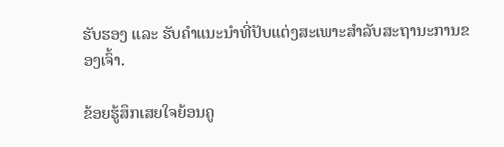ຮັບຮອງ ແລະ ຮັບຄຳແນະນຳທີ່ປັບແຕ່ງສະເພາະສຳລັບສະຖານະການຂອງເຈົ້າ.

ຂ້ອຍຮູ້ສຶກເສຍໃຈຍ້ອນຄູ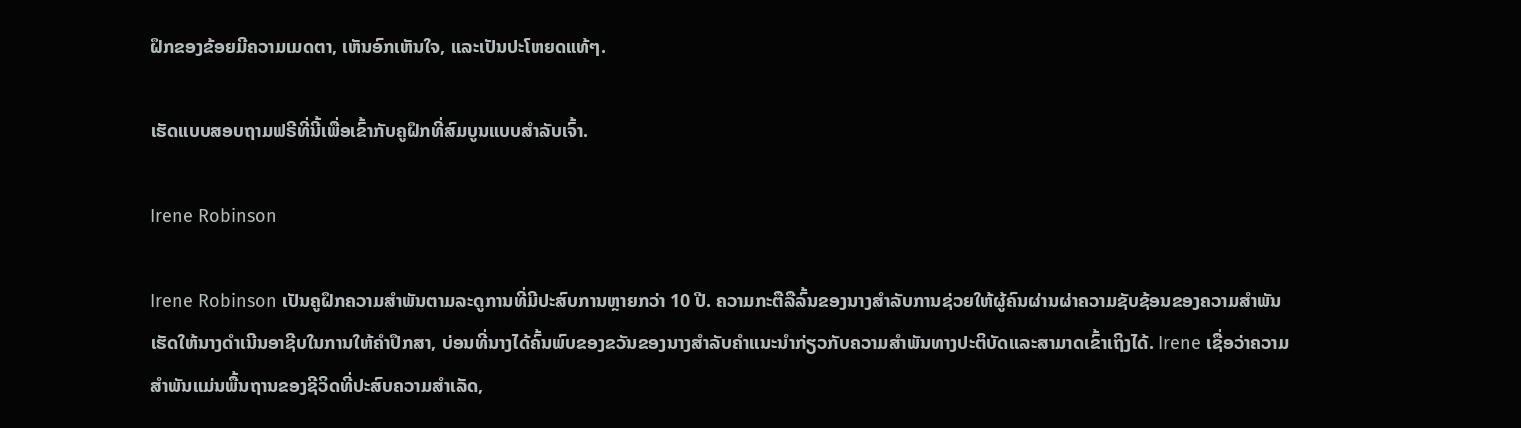ຝຶກຂອງຂ້ອຍມີຄວາມເມດຕາ, ເຫັນອົກເຫັນໃຈ, ແລະເປັນປະໂຫຍດແທ້ໆ.

ເຮັດແບບສອບຖາມຟຣີທີ່ນີ້ເພື່ອເຂົ້າກັບຄູຝຶກທີ່ສົມບູນແບບສຳລັບເຈົ້າ.

Irene Robinson

Irene Robinson ເປັນຄູຝຶກຄວາມສໍາພັນຕາມລະດູການທີ່ມີປະສົບການຫຼາຍກວ່າ 10 ປີ. ຄວາມກະຕືລືລົ້ນຂອງນາງສໍາລັບການຊ່ວຍໃຫ້ຜູ້ຄົນຜ່ານຜ່າຄວາມຊັບຊ້ອນຂອງຄວາມສໍາພັນເຮັດໃຫ້ນາງດໍາເນີນອາຊີບໃນການໃຫ້ຄໍາປຶກສາ, ບ່ອນທີ່ນາງໄດ້ຄົ້ນພົບຂອງຂວັນຂອງນາງສໍາລັບຄໍາແນະນໍາກ່ຽວກັບຄວາມສໍາພັນທາງປະຕິບັດແລະສາມາດເຂົ້າເຖິງໄດ້. Irene ເຊື່ອວ່າຄວາມສຳພັນແມ່ນພື້ນຖານຂອງຊີວິດທີ່ປະສົບຄວາມສຳເລັດ,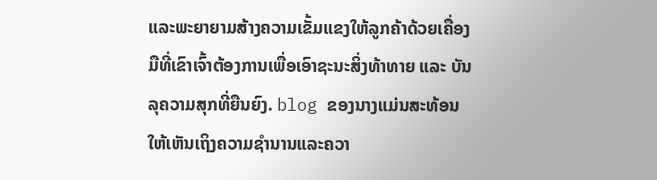ແລະພະຍາຍາມສ້າງຄວາມເຂັ້ມແຂງໃຫ້ລູກຄ້າດ້ວຍເຄື່ອງມືທີ່ເຂົາເຈົ້າຕ້ອງການເພື່ອເອົາຊະນະສິ່ງທ້າທາຍ ແລະ ບັນລຸຄວາມສຸກທີ່ຍືນຍົງ. blog ຂອງນາງແມ່ນສະທ້ອນໃຫ້ເຫັນເຖິງຄວາມຊໍານານແລະຄວາ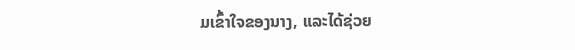ມເຂົ້າໃຈຂອງນາງ, ແລະໄດ້ຊ່ວຍ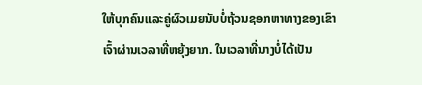ໃຫ້ບຸກຄົນແລະຄູ່ຜົວເມຍນັບບໍ່ຖ້ວນຊອກຫາທາງຂອງເຂົາເຈົ້າຜ່ານເວລາທີ່ຫຍຸ້ງຍາກ. ໃນເວລາທີ່ນາງບໍ່ໄດ້ເປັນ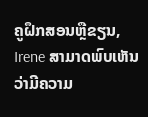ຄູຝຶກສອນຫຼືຂຽນ, Irene ສາມາດພົບເຫັນວ່າມີຄວາມ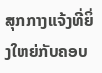ສຸກກາງແຈ້ງທີ່ຍິ່ງໃຫຍ່ກັບຄອບ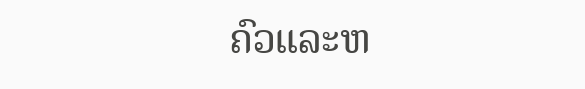ຄົວແລະຫ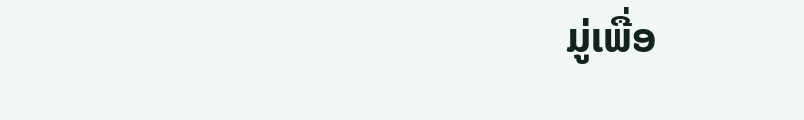ມູ່ເພື່ອ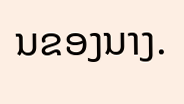ນຂອງນາງ.